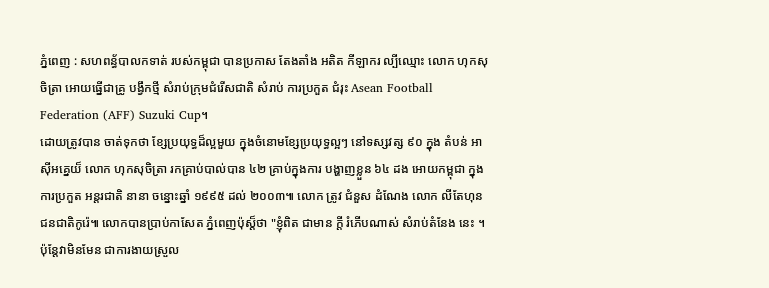ភ្នំពេញ : សហពន្ធ័បាលកទាត់ របស់កម្ពុជា បានប្រកាស តែងតាំង អតិត កីឡាករ ល្បីឈ្មោះ លោក ហុកសុចិត្រា អោយធ្នើជាគ្រូ បង្វឹកថ្មី សំរាប់ក្រុមជំរើសជាតិ សំរាប់ ការប្រកួត ជំរុះ Asean Football Federation (AFF) Suzuki Cup។
ដោយត្រូវបាន ចាត់ទុកថា ខ្សែប្រយុទ្ធដ៏ល្អមួយ ក្នុងចំនោមខ្សែប្រយុទ្ធល្អៗ នៅទស្សវត្ស ៩០ ក្នុង តំបន់ អាស៊ីអគ្នេយ៏ លោក ហុកសុចិត្រា រកគ្រាប់បាល់បាន ៤២ គ្រាប់ក្នុងការ បង្ហាញខ្លួន ៦៤ ដង អោយកម្ពុជា ក្នុងការប្រកួត អន្តរជាតិ នានា ចន្នោះឆ្នាំ ១៩៩៥ ដល់ ២០០៣៕ លោក ត្រូវ ជំនួស ដំណែង លោក លីតែហុន ជនជាតិកូរ៉េ៕ លោកបានប្រាប់កាសែត ភ្នំពេញប៉ុស្ត៏ថា "ខ្ញុំពិត ជាមាន ក្តី រំភើបណាស់ សំរាប់តំនែង នេះ ។ ប៉ុន្តែវាមិនមែន ជាការងាយស្រួល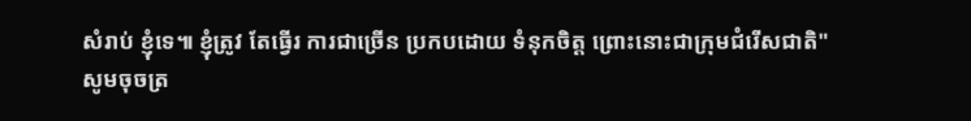សំរាប់ ខ្ញុំទេ៕ ខ្ញុំត្រូវ តែធ្វើរ ការជាច្រើន ប្រកបដោយ ទំនុកចិត្ត ព្រោះនោះជាក្រុមជំរើសជាតិ"
សូមចុចត្រ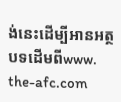ង់នេះដើម្បីអានអត្ថបទដើមពីwww. the-afc.com